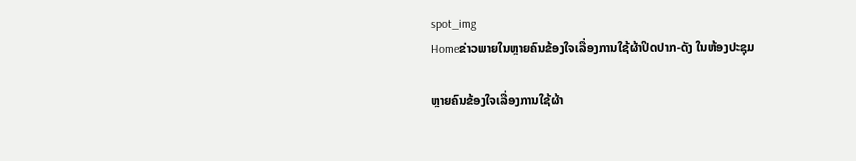spot_img
Homeຂ່າວພາຍໃນຫຼາຍຄົນຂ້ອງໃຈເລື່ອງການໃຊ້ຜ້າປິດປາກ-ດັງ ໃນຫ້ອງປະຊຸມ

ຫຼາຍຄົນຂ້ອງໃຈເລື່ອງການໃຊ້ຜ້າ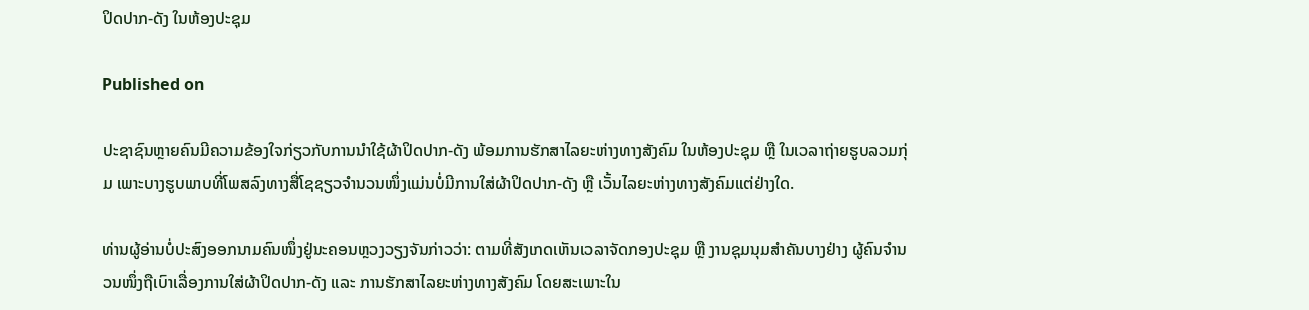ປິດປາກ-ດັງ ໃນຫ້ອງປະຊຸມ

Published on

ປະຊາຊົນຫຼາຍຄົນມີຄວາມຂ້ອງໃຈກ່ຽວກັບການນຳໃຊ້ຜ້າປິດປາກ-ດັງ ພ້ອມການຮັກສາໄລຍະຫ່າງທາງສັງຄົມ ໃນຫ້ອງປະຊຸມ ຫຼື ໃນເວລາຖ່າຍຮູບລວມກຸ່ມ ເພາະບາງຮູບພາບທີ່ໂພສລົງທາງສື່ໂຊຊຽວຈຳນວນໜຶ່ງແມ່ນບໍ່ມີການໃສ່ຜ້າປິດປາກ-ດັງ ຫຼື ເວັ້ນໄລຍະຫ່າງທາງສັງຄົມແຕ່ຢ່າງໃດ.

ທ່ານຜູ້ອ່ານບໍ່ປະສົງອອກນາມຄົນໜຶ່ງຢູ່ນະຄອນຫຼວງວຽງຈັນກ່າວວ່າ: ຕາມທີ່ສັງເກດເຫັນເວລາຈັດກອງປະຊຸມ ຫຼື ງານຊຸມນຸມສຳຄັນບາງຢ່າງ ຜູ້ຄົນຈຳນວນໜຶ່ງຖືເບົາເລື່ອງການໃສ່ຜ້າປິດປາກ-ດັງ ແລະ ການຮັກສາໄລຍະຫ່າງທາງສັງຄົມ ໂດຍສະເພາະໃນ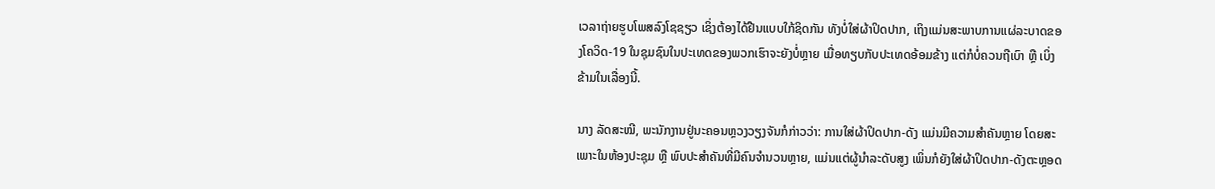ເວລາຖ່າຍຮູບໂພສລົງໂຊຊຽວ ເຊິ່ງຕ້ອງໄດ້ຢືນແບບໃກ້ຊິດກັນ ທັງບໍ່ໃສ່ຜ້າປິດປາກ, ເຖິງແມ່ນສະພາບການແຜ່ລະບາດຂອງໂຄວິດ-19 ໃນຊຸມຊົນໃນປະເທດຂອງພວກເຮົາຈະຍັງບໍ່ຫຼາຍ ເມື່ອທຽບກັບປະເທດອ້ອມຂ້າງ ແຕ່ກໍບໍ່ຄວນຖືເບົາ ຫຼື ເບິ່ງຂ້າມໃນເລື່ອງນີ້.

ນາງ ລັດສະໝີ, ພະນັກງານຢູ່ນະຄອນຫຼວງວຽງຈັນກໍກ່າວວ່າ: ການໃສ່ຜ້າປິດປາກ-ດັງ ແມ່ນມີຄວາມສຳຄັນຫຼາຍ ໂດຍສະເພາະໃນຫ້ອງປະຊຸມ ຫຼື ພົບປະສຳຄັນທີ່ມີຄົນຈຳນວນຫຼາຍ, ແມ່ນແຕ່ຜູ້ນຳລະດັບສູງ ເພິ່ນກໍຍັງໃສ່ຜ້າປິດປາກ-ດັງຕະຫຼອດ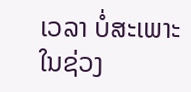ເວລາ ບໍ່ສະເພາະໃນຊ່ວງ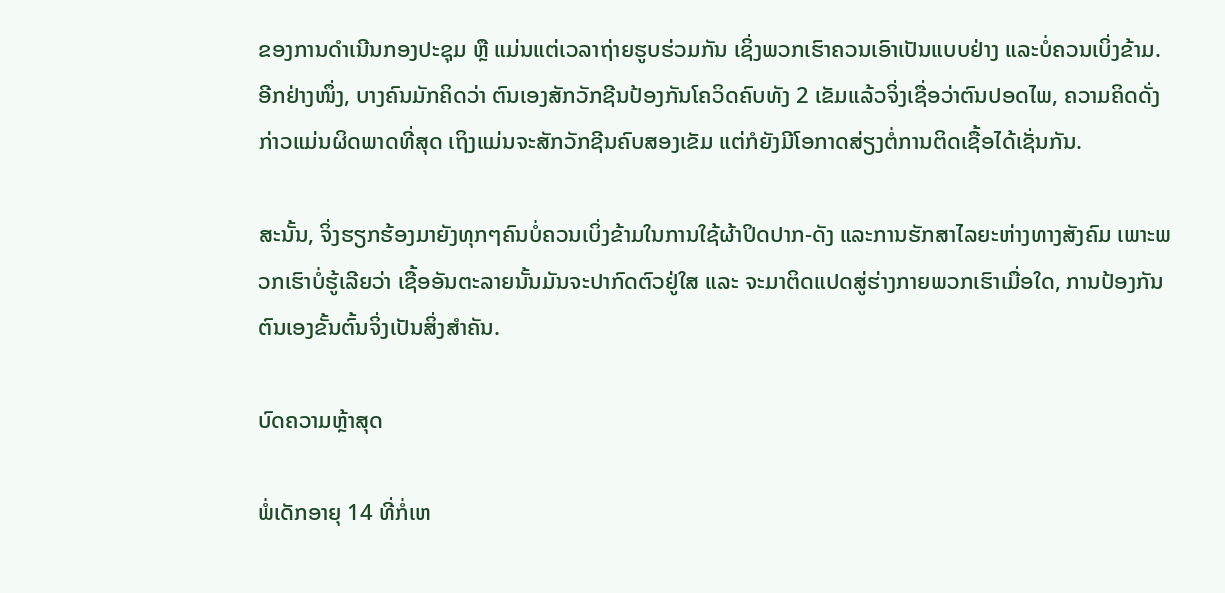ຂອງການດຳເນີນກອງປະຊຸມ ຫຼື ແມ່ນແຕ່ເວລາຖ່າຍຮູບຮ່ວມກັນ ເຊິ່ງພວກເຮົາຄວນເອົາເປັນແບບຢ່າງ ແລະບໍ່ຄວນເບິ່ງຂ້າມ. ອີກຢ່າງໜຶ່ງ, ບາງຄົນມັກຄິດວ່າ ຕົນເອງສັກວັກຊີນປ້ອງກັນໂຄວິດຄົບທັງ 2 ເຂັມແລ້ວຈິ່ງເຊື່ອວ່າຕົນປອດໄພ, ຄວາມຄິດດັ່ງກ່າວແມ່ນຜິດພາດທີ່ສຸດ ເຖິງແມ່ນຈະສັກວັກຊີນຄົບສອງເຂັມ ແຕ່ກໍຍັງມີໂອກາດສ່ຽງຕໍ່ການຕິດເຊື້ອໄດ້ເຊັ່ນກັນ.

ສະນັ້ນ, ຈິ່ງຮຽກຮ້ອງມາຍັງທຸກໆຄົນບໍ່ຄວນເບິ່ງຂ້າມໃນການໃຊ້ຜ້າປິດປາກ-ດັງ ແລະການຮັກສາໄລຍະຫ່າງທາງສັງຄົມ ເພາະພວກເຮົາບໍ່ຮູ້ເລີຍວ່າ ເຊື້ອອັນຕະລາຍນັ້ນມັນຈະປາກົດຕົວຢູ່ໃສ ແລະ ຈະມາຕິດແປດສູ່ຮ່າງກາຍພວກເຮົາເມື່ອໃດ, ການປ້ອງກັນຕົນເອງຂັ້ນຕົ້ນຈິ່ງເປັນສິ່ງສຳຄັນ.

ບົດຄວາມຫຼ້າສຸດ

ພໍ່ເດັກອາຍຸ 14 ທີ່ກໍ່ເຫ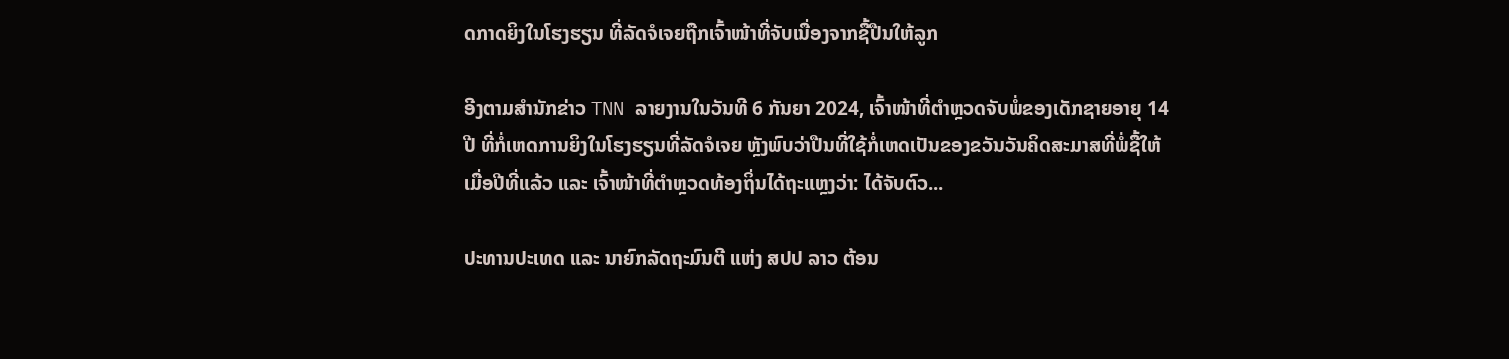ດກາດຍິງໃນໂຮງຮຽນ ທີ່ລັດຈໍເຈຍຖືກເຈົ້າໜ້າທີ່ຈັບເນື່ອງຈາກຊື້ປືນໃຫ້ລູກ

ອີງຕາມສຳນັກຂ່າວ TNN ລາຍງານໃນວັນທີ 6 ກັນຍາ 2024, ເຈົ້າໜ້າທີ່ຕຳຫຼວດຈັບພໍ່ຂອງເດັກຊາຍອາຍຸ 14 ປີ ທີ່ກໍ່ເຫດການຍິງໃນໂຮງຮຽນທີ່ລັດຈໍເຈຍ ຫຼັງພົບວ່າປືນທີ່ໃຊ້ກໍ່ເຫດເປັນຂອງຂວັນວັນຄິດສະມາສທີ່ພໍ່ຊື້ໃຫ້ເມື່ອປີທີ່ແລ້ວ ແລະ ເຈົ້າໜ້າທີ່ຕຳຫຼວດທ້ອງຖິ່ນໄດ້ຖະແຫຼງວ່າ: ໄດ້ຈັບຕົວ...

ປະທານປະເທດ ແລະ ນາຍົກລັດຖະມົນຕີ ແຫ່ງ ສປປ ລາວ ຕ້ອນ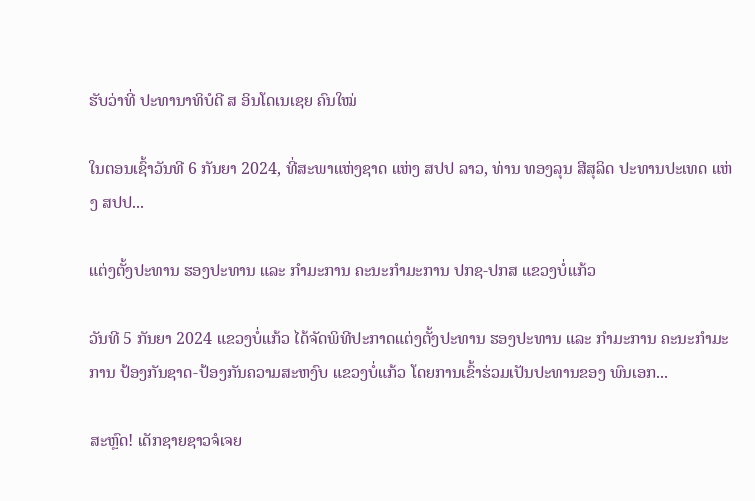ຮັບວ່າທີ່ ປະທານາທິບໍດີ ສ ອິນໂດເນເຊຍ ຄົນໃໝ່

ໃນຕອນເຊົ້າວັນທີ 6 ກັນຍາ 2024, ທີ່ສະພາແຫ່ງຊາດ ແຫ່ງ ສປປ ລາວ, ທ່ານ ທອງລຸນ ສີສຸລິດ ປະທານປະເທດ ແຫ່ງ ສປປ...

ແຕ່ງຕັ້ງປະທານ ຮອງປະທານ ແລະ ກຳມະການ ຄະນະກຳມະການ ປກຊ-ປກສ ແຂວງບໍ່ແກ້ວ

ວັນທີ 5 ກັນຍາ 2024 ແຂວງບໍ່ແກ້ວ ໄດ້ຈັດພິທີປະກາດແຕ່ງຕັ້ງປະທານ ຮອງປະທານ ແລະ ກຳມະການ ຄະນະກຳມະການ ປ້ອງກັນຊາດ-ປ້ອງກັນຄວາມສະຫງົບ ແຂວງບໍ່ແກ້ວ ໂດຍການເຂົ້າຮ່ວມເປັນປະທານຂອງ ພົນເອກ...

ສະຫຼົດ! ເດັກຊາຍຊາວຈໍເຈຍ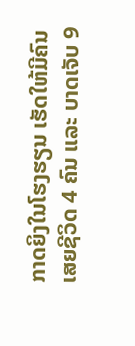ກາດຍິງໃນໂຮງຮຽນ ເຮັດໃຫ້ມີຄົນເສຍຊີວິດ 4 ຄົນ ແລະ ບາດເຈັບ 9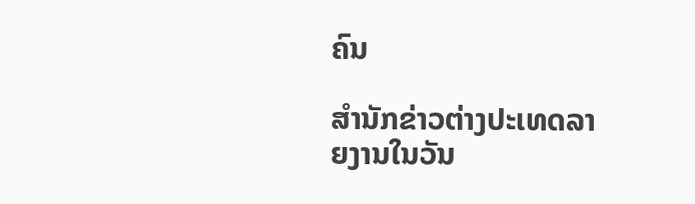ຄົນ

ສຳນັກຂ່າວຕ່າງປະເທດລາຍງານໃນວັນ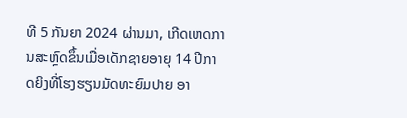ທີ 5 ກັນຍາ 2024 ຜ່ານມາ, ເກີດເຫດການສະຫຼົດຂຶ້ນເມື່ອເດັກຊາຍອາຍຸ 14 ປີກາດຍິງທີ່ໂຮງຮຽນມັດທະຍົມປາຍ ອາ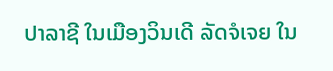ປາລາຊີ ໃນເມືອງວິນເດີ ລັດຈໍເຈຍ ໃນ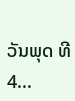ວັນພຸດ ທີ 4...